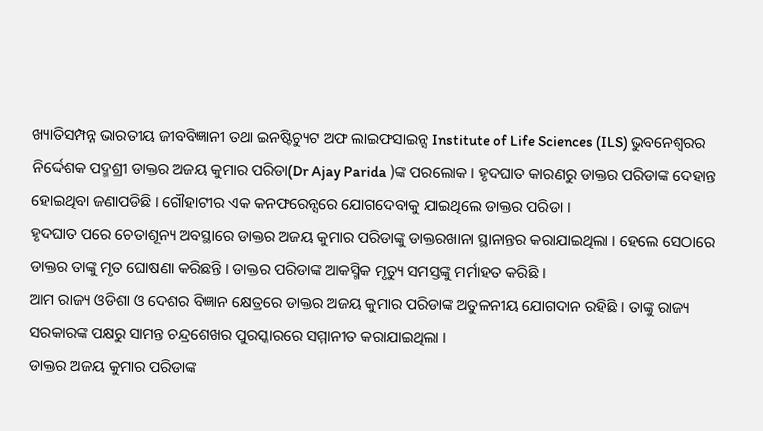ଖ୍ୟାତିସମ୍ପନ୍ନ ଭାରତୀୟ ଜୀବବିଜ୍ଞାନୀ ତଥା ଇନଷ୍ଟିଚ୍ୟୁଟ ଅଫ ଲାଇଫସାଇନ୍ସ Institute of Life Sciences (ILS) ଭୁବନେଶ୍ବରର ନିର୍ଦ୍ଦେଶକ ପଦ୍ମଶ୍ରୀ ଡାକ୍ତର ଅଜୟ କୁମାର ପରିଡା(Dr Ajay Parida )ଙ୍କ ପରଲୋକ । ହୃଦଘାତ କାରଣରୁ ଡାକ୍ତର ପରିଡାଙ୍କ ଦେହାନ୍ତ ହୋଇଥିବା ଜଣାପଡିଛି । ଗୌହାଟୀର ଏକ କନଫରେନ୍ସରେ ଯୋଗଦେବାକୁ ଯାଇଥିଲେ ଡାକ୍ତର ପରିଡା ।
ହୃଦଘାତ ପରେ ଚେତାଶୂନ୍ୟ ଅବସ୍ଥାରେ ଡାକ୍ତର ଅଜୟ କୁମାର ପରିଡାଙ୍କୁ ଡାକ୍ତରଖାନା ସ୍ଥାନାନ୍ତର କରାଯାଇଥିଲା । ହେଲେ ସେଠାରେ ଡାକ୍ତର ତାଙ୍କୁ ମୃତ ଘୋଷଣା କରିଛନ୍ତି । ଡାକ୍ତର ପରିଡାଙ୍କ ଆକସ୍ମିକ ମୃତ୍ୟୁ ସମସ୍ତଙ୍କୁ ମର୍ମାହତ କରିଛି ।
ଆମ ରାଜ୍ୟ ଓଡିଶା ଓ ଦେଶର ବିଜ୍ଞାନ କ୍ଷେତ୍ରରେ ଡାକ୍ତର ଅଜୟ କୁମାର ପରିଡାଙ୍କ ଅତୁଳନୀୟ ଯୋଗଦାନ ରହିଛି । ତାଙ୍କୁ ରାଜ୍ୟ ସରକାରଙ୍କ ପକ୍ଷରୁ ସାମନ୍ତ ଚନ୍ଦ୍ରଶେଖର ପୁରସ୍କାରରେ ସମ୍ମାନୀତ କରାଯାଇଥିଲା ।
ଡାକ୍ତର ଅଜୟ କୁମାର ପରିଡାଙ୍କ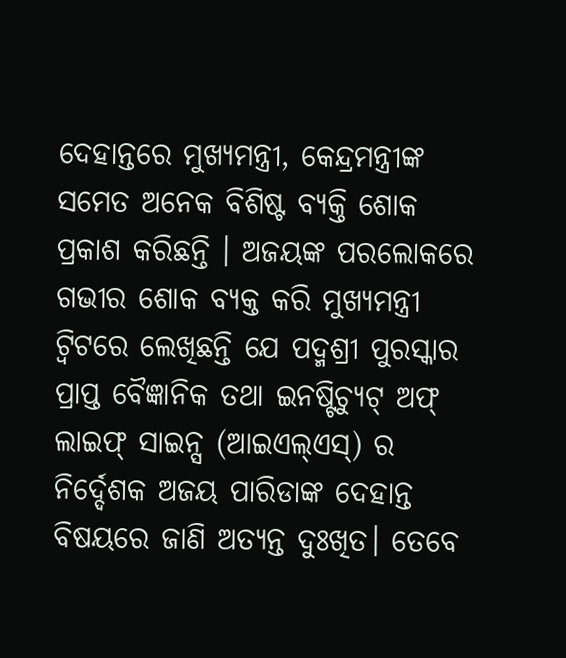ଦେହାନ୍ତରେ ମୁଖ୍ୟମନ୍ତ୍ରୀ, କେନ୍ଦ୍ରମନ୍ତ୍ରୀଙ୍କ ସମେତ ଅନେକ ବିଶିଷ୍ଟ ବ୍ୟକ୍ତି ଶୋକ ପ୍ରକାଶ କରିଛନ୍ତି । ଅଜୟଙ୍କ ପରଲୋକରେ ଗଭୀର ଶୋକ ବ୍ୟକ୍ତ କରି ମୁଖ୍ୟମନ୍ତ୍ରୀ ଟ୍ବିଟରେ ଲେଖିଛନ୍ତି ଯେ ପଦ୍ମଶ୍ରୀ ପୁରସ୍କାର ପ୍ରାପ୍ତ ବୈଜ୍ଞାନିକ ତଥା ଇନଷ୍ଟିଚ୍ୟୁଟ୍ ଅଫ୍ ଲାଇଫ୍ ସାଇନ୍ସ (ଆଇଏଲ୍ଏସ୍) ର ନିର୍ଦ୍ଦେଶକ ଅଜୟ ପାରିଡାଙ୍କ ଦେହାନ୍ତ ବିଷୟରେ ଜାଣି ଅତ୍ୟନ୍ତ ଦୁଃଖିତ। ତେବେ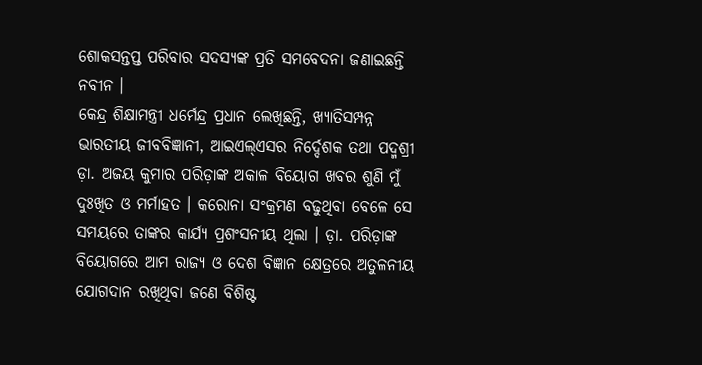ଶୋକସନ୍ତପ୍ତ ପରିବାର ସଦସ୍ୟଙ୍କ ପ୍ରତି ସମବେଦନା ଜଣାଇଛନ୍ତି ନବୀନ ।
କେନ୍ଦ୍ର ଶିକ୍ଷାମନ୍ତ୍ରୀ ଧର୍ମେନ୍ଦ୍ର ପ୍ରଧାନ ଲେଖିଛନ୍ତି, ଖ୍ୟାତିସମ୍ପନ୍ନ ଭାରତୀୟ ଜୀବବିଜ୍ଞାନୀ, ଆଇଏଲ୍ଏସର ନିର୍ଦ୍ଦେଶକ ତଥା ପଦ୍ମଶ୍ରୀ ଡ଼ା. ଅଜୟ କୁମାର ପରିଡ଼ାଙ୍କ ଅକାଳ ବିୟୋଗ ଖବର ଶୁଣି ମୁଁ ଦୁଃଖିତ ଓ ମର୍ମାହତ । କରୋନା ସଂକ୍ରମଣ ବଢୁଥିବା ବେଳେ ସେ ସମୟରେ ତାଙ୍କର କାର୍ଯ୍ୟ ପ୍ରଶଂସନୀୟ ଥିଲା । ଡ଼ା. ପରିଡ଼ାଙ୍କ ବିୟୋଗରେ ଆମ ରାଜ୍ୟ ଓ ଦେଶ ବିଜ୍ଞାନ କ୍ଷେତ୍ରରେ ଅତୁଳନୀୟ ଯୋଗଦାନ ରଖିଥିବା ଜଣେ ବିଶିଷ୍ଟ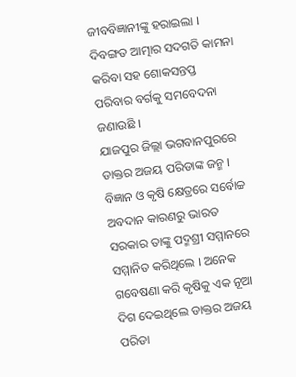ଜୀବବିଜ୍ଞାନୀଙ୍କୁ ହରାଇଲା । ଦିବଙ୍ଗତ ଆତ୍ମାର ସଦଗତି କାମନା କରିବା ସହ ଶୋକସନ୍ତପ୍ତ ପରିବାର ବର୍ଗକୁ ସମବେଦନା ଜଣାଉଛି ।
ଯାଜପୁର ଜିଲ୍ଲା ଭଗବାନପୁରରେ ଡାକ୍ତର ଅଜୟ ପରିଡାଙ୍କ ଜନ୍ମ । ବିଜ୍ଞାନ ଓ କୃଷି କ୍ଷେତ୍ରରେ ସର୍ବୋଚ୍ଚ ଅବଦାନ କାରଣରୁ ଭାରତ ସରକାର ତାଙ୍କୁ ପଦ୍ମଶ୍ରୀ ସମ୍ମାନରେ ସମ୍ମାନିତ କରିଥିଲେ । ଅନେକ ଗବେଷଣା କରି କୃଷିକୁ ଏକ ନୂଆ ଦିଗ ଦେଇଥିଲେ ଡାକ୍ତର ଅଜୟ ପରିଡା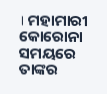। ମହାମାରୀ କୋରୋନା ସମୟରେ ତାଙ୍କର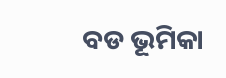ବଡ ଭୂମିକା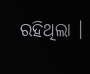ରହିଥିଲା ।